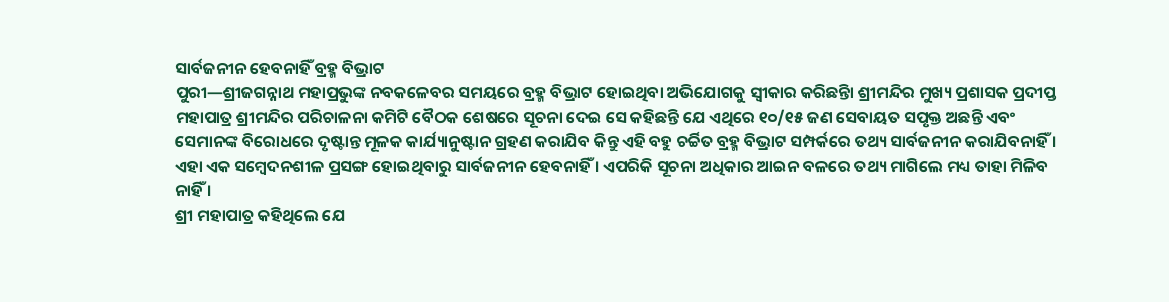ସାର୍ବଜନୀନ ହେବନାହିଁ ବ୍ରହ୍ମ ବିଭ୍ରାଟ
ପୁରୀ—ଶ୍ରୀଜଗନ୍ନାଥ ମହାପ୍ରଭୁଙ୍କ ନବକଳେବର ସମୟରେ ବ୍ରହ୍ମ ବିଭ୍ରାଟ ହୋଇଥିବା ଅଭିଯୋଗକୁ ସ୍ୱୀକାର କରିଛନ୍ତିା ଶ୍ରୀମନ୍ଦିର ମୁଖ୍ୟ ପ୍ରଶାସକ ପ୍ରଦୀପ୍ତ ମହାପାତ୍ର ଶ୍ରୀମନ୍ଦିର ପରିଚାଳନା କମିଟି ବୈଠକ ଶେଷରେ ସୂଚନା ଦେଇ ସେ କହିଛନ୍ତି ଯେ ଏଥିରେ ୧୦/୧୫ ଜଣ ସେବାୟତ ସପୃକ୍ତ ଅଛନ୍ତି ଏବଂ ସେମାନଙ୍କ ବିରୋଧରେ ଦୃଷ୍ଟାନ୍ତ ମୂଳକ କାର୍ଯ୍ୟାନୁଷ୍ଟାନ ଗ୍ରହଣ କରାଯିବ କିନ୍ତୁ ଏହି ବହୁ ଚର୍ଚ୍ଚିତ ବ୍ରହ୍ମ ବିଭ୍ରାଟ ସମ୍ପର୍କରେ ତଥ୍ୟ ସାର୍ବଜନୀନ କରାଯିବନାହିଁ । ଏହା ଏକ ସମ୍ବେଦନଶୀଳ ପ୍ରସଙ୍ଗ ହୋଇଥିବାରୁ ସାର୍ବଜନୀନ ହେବନାହିଁ । ଏପରିକି ସୂଚନା ଅଧିକାର ଆଇନ ବଳରେ ତଥ୍ୟ ମାଗିଲେ ମଧ୍ୟ ତାହା ମିଳିବ ନାହିଁ ।
ଶ୍ରୀ ମହାପାତ୍ର କହିଥିଲେ ଯେ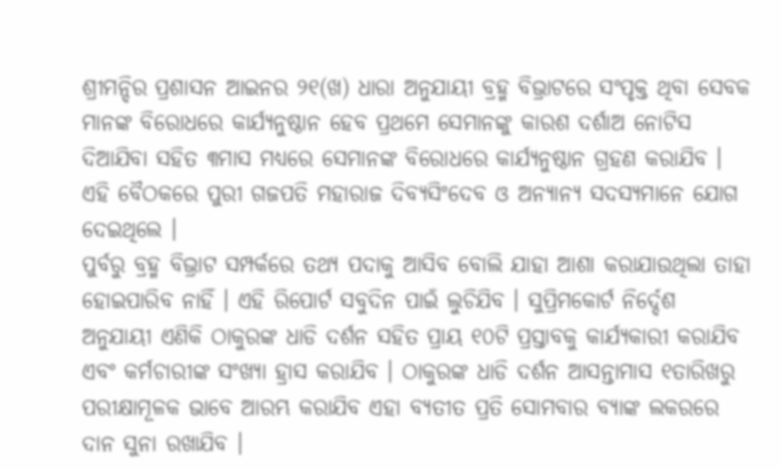ଶ୍ରୀମନ୍ଦିର ପ୍ରଶାସନ ଆଇନର ୨୧(ଖ) ଧାରା ଅନୁଯାୟୀ ବ୍ରହ୍ମ ବିଭ୍ରାଟରେ ସଂପୃକ୍ତ ଥିବା ସେବକ ମାନଙ୍କ ବିରୋଧରେ କାର୍ଯ୍ୟନୁଷ୍ଠାନ ହେବ ପ୍ରଥମେ ସେମାନଙ୍କୁ କାରଶ ଦର୍ଶାଅ ନୋଟିସ ଦିଆଯିବା ସହିତ ୩ମାସ ମଧ୍ୟରେ ସେମାନଙ୍କ ବିରୋଧରେ କାର୍ଯ୍ୟନୁଷ୍ଠାନ ଗ୍ରହଣ କରାଯିବ । ଏହି ବୈଠକରେ ପୁରୀ ଗଜପତି ମହାରାଜ ଦିବ୍ୟସିଂଦେବ ଓ ଅନ୍ୟାନ୍ୟ ସଦସ୍ୟମାନେ ଯୋଗ ଦେଇଥିଲେ ।
ପୁର୍ବରୁ ବ୍ରହ୍ମ ବିଭ୍ରାଟ ସମ୍ପର୍କରେ ତଥ୍ୟ ପଦାକୁ ଆସିବ ବୋଲି ଯାହା ଆଶା କରାଯାଉଥିଲା ତାହା ହୋଇପାରିବ ନାହିଁ । ଏହି ରିପୋର୍ଟ ସବୁଦିନ ପାଇଁ ଲୁଚିଯିବ । ସୁପ୍ରିମକୋର୍ଟ ନିର୍ଦ୍ଦେଶ ଅନୁଯାୟୀ ଏଣିକି ଠାକୁରଙ୍କ ଧାଡି ଦର୍ଶନ ସହିତ ପ୍ରାୟ ୧୦ଟି ପ୍ରସ୍ତାବକୁ କାର୍ଯ୍ୟକାରୀ କରାଯିବ ଏବଂ କର୍ମଚାରୀଙ୍କ ସଂଖ୍ୟା ହ୍ରାସ କରାଯିବ । ଠାକୁରଙ୍କ ଧାଡି ଦର୍ଶନ ଆସନ୍ତାମାସ ୧ତାରିଖରୁ ପରୀକ୍ଷାମୂଳକ ଭାବେ ଆରମ୍ଭ କରାଯିବ ଏହା ବ୍ୟତୀତ ପ୍ରତି ସୋମବାର ବ୍ୟାଙ୍କ ଲକରରେ ଦାନ ସୁନା ରଖାଯିବ ।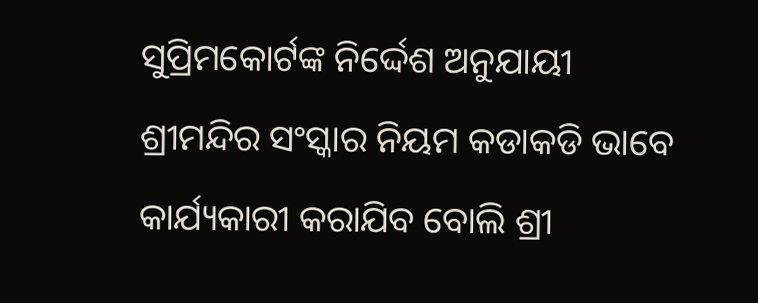ସୁପ୍ରିମକୋର୍ଟଙ୍କ ନିର୍ଦ୍ଦେଶ ଅନୁଯାୟୀ ଶ୍ରୀମନ୍ଦିର ସଂସ୍କାର ନିୟମ କଡାକଡି ଭାବେ କାର୍ଯ୍ୟକାରୀ କରାଯିବ ବୋଲି ଶ୍ରୀ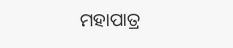ମହାପାତ୍ର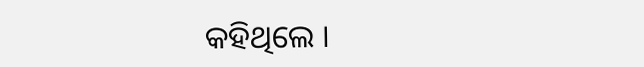କହିଥିଲେ ।